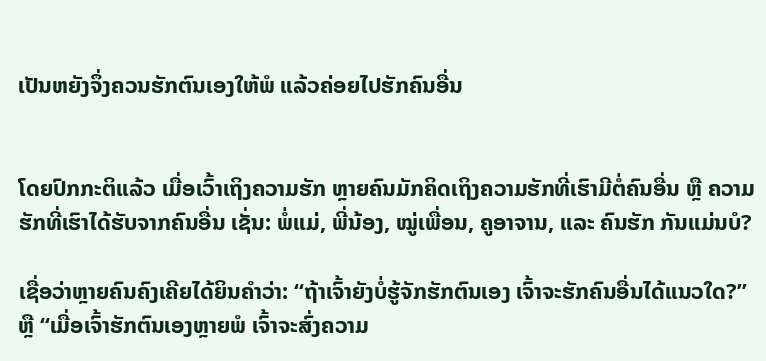ເປັນຫຍັງຈຶ່ງຄວນຮັກຕົນເອງໃຫ້ພໍ ແລ້ວຄ່ອຍໄປຮັກຄົນອື່ນ


ໂດຍປົກກະຕິແລ້ວ ເມື່ອເວົ້າເຖິງຄວາມຮັກ ຫຼາຍຄົນມັກຄິດເຖິງຄວາມຮັກທີ່ເຮົາມີຕໍ່ຄົນອື່ນ ຫຼື ຄວາມຮັກທີ່ເຮົາໄດ້ຮັບຈາກຄົນອື່ນ ເຊັ່ນ: ພໍ່ແມ່, ພີ່ນ້ອງ, ໝູ່ເພື່ອນ, ຄູອາຈານ, ແລະ ຄົນຮັກ ກັນແມ່ນບໍ?

ເຊື່ອວ່າຫຼາຍຄົນຄົງເຄີຍໄດ້ຍິນຄຳວ່າ: “ຖ້າເຈົ້າຍັງບໍ່ຮູ້ຈັກຮັກຕົນເອງ ເຈົ້າຈະຮັກຄົນອື່ນໄດ້ແນວໃດ?” ຫຼື “ເມື່ອເຈົ້າຮັກຕົນເອງຫຼາຍພໍ ເຈົ້າຈະສົ່ງຄວາມ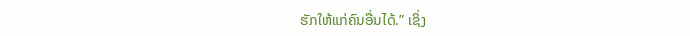ຮັກໃຫ້ແກ່ຄົນອື່ນໄດ້.” ເຊິ່ງ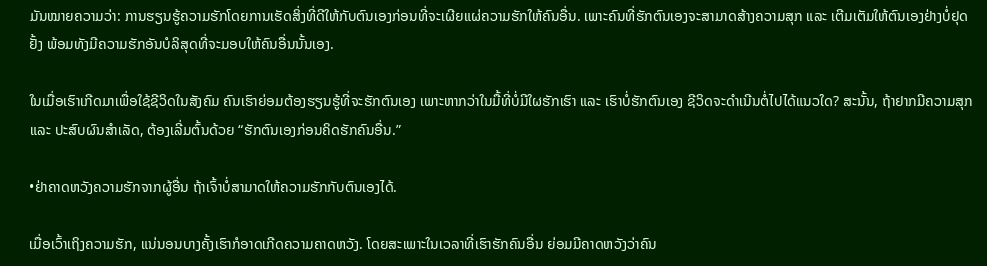ມັນໝາຍຄວາມວ່າ: ການຮຽນຮູ້ຄວາມຮັກໂດຍການເຮັດສິ່ງທີ່ດີໃຫ້ກັບຕົນເອງກ່ອນທີ່ຈະເຜີຍແຜ່ຄວາມຮັກໃຫ້ຄົນອື່ນ. ເພາະຄົນທີ່ຮັກຕົນເອງຈະສາມາດສ້າງຄວາມສຸກ ແລະ ເຕີມເຕັມໃຫ້ຕົນເອງຢ່າງບໍ່ຢຸດຢັ້ງ ພ້ອມທັງມີຄວາມຮັກອັນບໍລິສຸດທີ່ຈະມອບໃຫ້ຄົນອື່ນນັ້ນເອງ.

ໃນເມື່ອເຮົາເກີດມາເພື່ອໃຊ້ຊີວິດໃນສັງຄົມ ຄົນເຮົາຍ່ອມຕ້ອງຮຽນຮູ້ທີ່ຈະຮັກຕົນເອງ ເພາະຫາກວ່າໃນມື້ທີ່ບໍ່ມີໃຜຮັກເຮົາ ແລະ ເຮົາບໍ່ຮັກຕົນເອງ ຊີວິດຈະດໍາເນີນຕໍ່ໄປໄດ້ແນວໃດ? ສະນັ້ນ, ຖ້າຢາກມີຄວາມສຸກ ແລະ ປະສົບຜົນສຳເລັດ, ຕ້ອງເລີ່ມຕົ້ນດ້ວຍ “ຮັກຕົນເອງກ່ອນຄິດຮັກຄົນອື່ນ.”

•ຢ່າຄາດຫວັງຄວາມຮັກຈາກຜູ້ອື່ນ ຖ້າເຈົ້າບໍ່ສາມາດໃຫ້ຄວາມຮັກກັບຕົນເອງໄດ້.

ເມື່ອເວົ້າເຖິງຄວາມຮັກ, ແນ່ນອນບາງຄັ້ງເຮົາກໍອາດເກີດຄວາມຄາດຫວັງ. ໂດຍສະເພາະໃນເວລາທີ່ເຮົາຮັກຄົນອື່ນ ຍ່ອມມີຄາດຫວັງວ່າຄົນ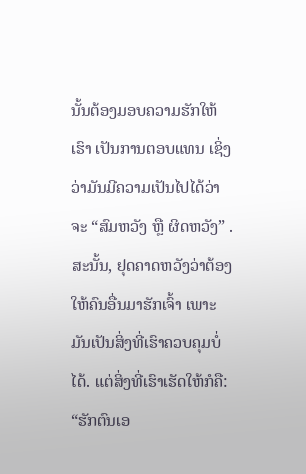ນັ້ນຕ້ອງມອບຄວາມຮັກໃຫ້ເຮົາ ເປັນການຕອບແທນ ເຊິ່ງວ່າມັນມີຄວາມເປັນໄປໄດ້ວ່າຈະ “ສົມຫວັງ ຫຼື ຜິດຫວັງ” . ສະນັ້ນ, ຢຸດຄາດຫວັງວ່າຕ້ອງໃຫ້ຄົນອື່ນມາຮັກເຈົ້າ ເພາະມັນເປັນສິ່ງທີ່ເຮົາຄວບຄຸມບໍ່ໄດ້. ແຕ່ສິ່ງທີ່ເຮົາເຮັດໃຫ້ກໍຄື: “ຮັກຕົນເອ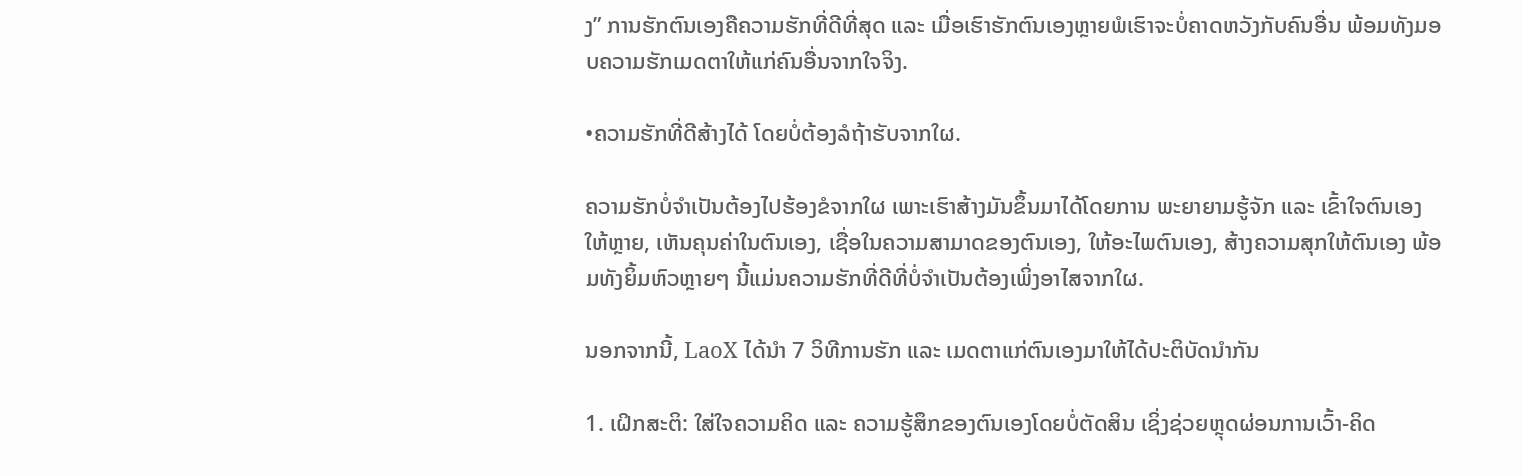ງ” ການຮັກຕົນເອງຄືຄວາມຮັກທີ່ດີທີ່ສຸດ ແລະ ເມື່ອເຮົາຮັກຕົນເອງຫຼາຍພໍເຮົາຈະບໍ່ຄາດຫວັງກັບຄົນອື່ນ ພ້ອມທັງມອບຄວາມຮັກເມດຕາໃຫ້ແກ່ຄົນອື່ນຈາກໃຈຈິງ.

•ຄວາມຮັກທີ່ດີສ້າງໄດ້ ໂດຍບໍ່ຕ້ອງລໍຖ້າຮັບຈາກໃຜ.

ຄວາມຮັກບໍ່ຈຳເປັນຕ້ອງໄປຮ້ອງຂໍຈາກໃຜ ເພາະເຮົາສ້າງມັນຂຶ້ນມາໄດ້ໂດຍການ ພະຍາຍາມຮູ້ຈັກ ແລະ ເຂົ້າໃຈຕົນເອງໃຫ້ຫຼາຍ, ເຫັນຄຸນຄ່າໃນຕົນເອງ, ເຊື່ອໃນຄວາມສາມາດຂອງຕົນເອງ, ໃຫ້ອະໄພຕົນເອງ, ສ້າງຄວາມສຸກໃຫ້ຕົນເອງ ພ້ອມທັງຍິ້ມຫົວຫຼາຍໆ ນີ້ແມ່ນຄວາມຮັກທີ່ດີທີ່ບໍ່ຈໍາເປັນຕ້ອງເພິ່ງອາໄສຈາກໃຜ.

ນອກຈາກນີ້, LaoX ໄດ້ນຳ 7 ວິທີການຮັກ ແລະ ເມດຕາແກ່ຕົນເອງມາໃຫ້ໄດ້ປະຕິບັດນຳກັນ

1. ເຝິກສະຕິ: ໃສ່ໃຈຄວາມຄິດ ແລະ ຄວາມຮູ້ສຶກຂອງຕົນເອງໂດຍບໍ່ຕັດສິນ ເຊິ່ງຊ່ວຍຫຼຸດຜ່ອນການເວົ້າ-ຄິດ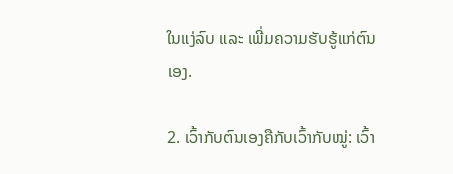ໃນແງ່ລົບ ແລະ ເພີ່ມຄວາມຮັບຮູ້ແກ່ຕົນເອງ.

2. ເວົ້າກັບຕົນເອງຄືກັບເວົ້າກັບໝູ່: ເວົ້າ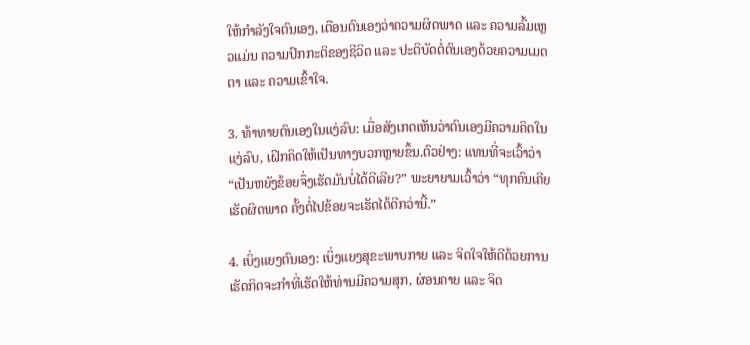ໃຫ້ກຳລັງໃຈຕົນເອງ, ເຕືອນຕົນເອງວ່າຄວາມຜິດພາດ ແລະ ຄວາມລົ້ມເຫຼວແມ່ນ ຄວາມປົກກະຕິຂອງຊີວິດ ແລະ ປະຕິບັດຕໍ່ຕົນເອງດ້ວຍຄວາມເມດຕາ ແລະ ຄວາມເຂົ້າໃຈ.

3. ທ້າທາຍຕົນເອງໃນແງ່ລົບ: ເມື່ອສັງເກດເຫັນວ່າຕົນເອງມີຄວາມຄິດໃນແງ່ລົບ, ເຝິກຄິດໃຫ້ເປັນທາງບວກຫຼາຍຂຶ້ນ.ຕົວຢ່າງ: ແທນທີ່ຈະເວົ້າວ່າ “ເປັນຫຍັງຂ້ອຍຈຶ່ງເຮັດມັນບໍ່ໄດ້ດີເລີຍ?” ພະຍາຍາມເວົ້າວ່າ “ທຸກຄົນເຄີຍເຮັດຜິດພາດ ຄັ້ງຕໍ່ໄປຂ້ອຍຈະເຮັດໄດ້ດີກວ່ານີ້.”

4. ເບິ່ງແຍງຕົນເອງ: ເບິ່ງແຍງສຸຂະພາບກາຍ ແລະ ຈິດໃຈໃຫ້ດີດ້ວຍການເຮັດກິດຈະກຳທີ່ເຮັດໃຫ້ທ່ານມີຄວາມສຸກ, ຜ່ອນຄາຍ ແລະ ຈິດ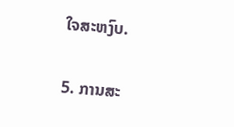ໃຈສະຫງົບ.

5. ການສະ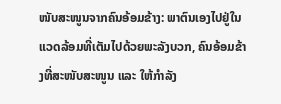ໜັບສະໜູນຈາກຄົນອ້ອມຂ້າງ: ພາຕົນເອງໄປຢູ່ໃນແວດລ້ອມທີ່ເຕັມໄປດ້ວຍພະລັງບວກ, ຄົນອ້ອມຂ້າງທີ່ສະໜັບສະໜູນ ແລະ ໃຫ້ກຳລັງ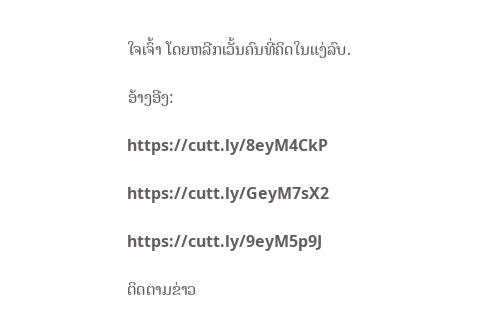ໃຈເຈົ້າ ໂດຍຫລີກເວັ້ນຄົນທີ່ຄິດໃນແງ່ລົບ.

ອ້າງອີງ:

https://cutt.ly/8eyM4CkP

https://cutt.ly/GeyM7sX2

https://cutt.ly/9eyM5p9J

ຕິດຕາມຂ່າວ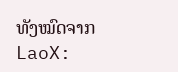ທັງໝົດຈາກ LaoX: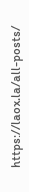https://laox.la/all-posts/